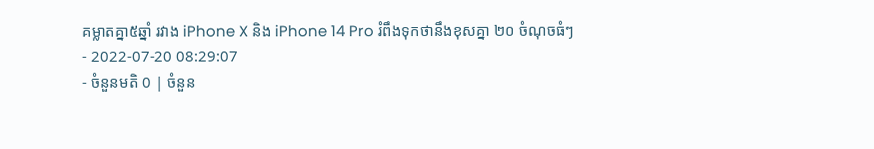គម្លាតគ្នា៥ឆ្នាំ រវាង iPhone X និង iPhone 14 Pro រំពឹងទុកថានឹងខុសគ្នា ២០ ចំណុចធំៗ
- 2022-07-20 08:29:07
- ចំនួនមតិ 0 | ចំនួន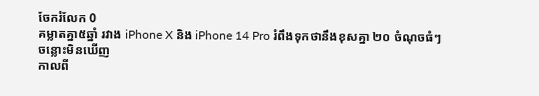ចែករំលែក 0
គម្លាតគ្នា៥ឆ្នាំ រវាង iPhone X និង iPhone 14 Pro រំពឹងទុកថានឹងខុសគ្នា ២០ ចំណុចធំៗ
ចន្លោះមិនឃើញ
កាលពី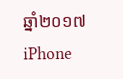ឆ្នាំ២០១៧ iPhone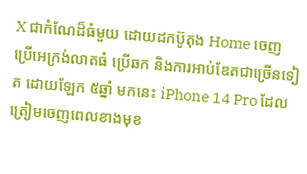X ជាកំណែដ៏ធំមួយ ដោយដកប៊ូតុង Home ចេញ ប្រើអេក្រង់លាតធំ ប្រើឆក និងការអាប់ឌែតជាច្រើនទៀត ដោយឡែក ៥ឆ្នាំ មកនេះ iPhone 14 Pro ដែលត្រៀមចេញពេលខាងមុខ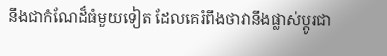នឹងជាកំណែដ៏ធំមួយទៀត ដែលគេរំពឹងថាវានឹងផ្លាស់ប្ដូរជា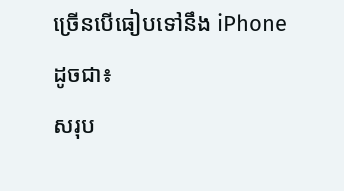ច្រើនបើធៀបទៅនឹង iPhone ដូចជា៖
សរុប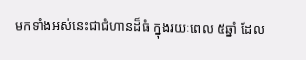មកទាំងអស់នេះជាជំហានដ៏ធំ ក្នុងរយៈពេល ៥ឆ្នាំ ដែល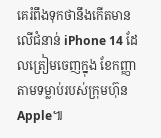គេរំពឹងទុកថានឹងកើតមានលើជំនាន់ iPhone 14 ដែលត្រៀមចេញក្នុង ខែកញ្ញា តាមទម្លាប់របស់ក្រុមហ៊ុន Apple៕